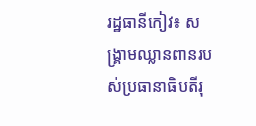រដ្ឋធានីកៀវ៖ សង្គ្រាមឈ្លានពានរបស់ប្រធានាធិបតីរុ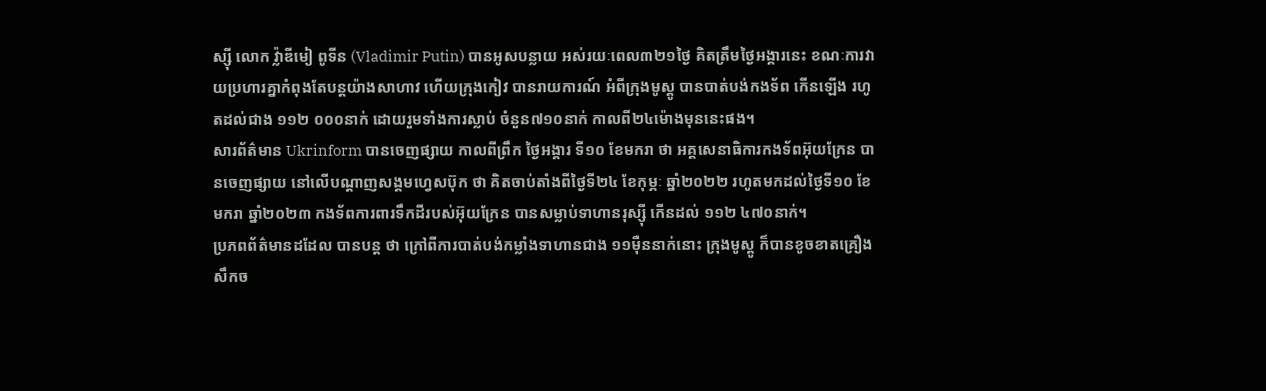ស្ស៊ី លោក វ៉្លាឌីមៀ ពូទីន (Vladimir Putin) បានអូសបន្លាយ អស់រយៈពេល៣២១ថ្ងៃ គិតត្រឹមថ្ងៃអង្គារនេះ ខណៈការវាយប្រហារគ្នាកំពុងតែបន្ដយ៉ាងសាហាវ ហើយក្រុងកៀវ បានរាយការណ៍ អំពីក្រុងមូស្គូ បានបាត់បង់កងទ័ព កើនឡើង រហូតដល់ជាង ១១២ ០០០នាក់ ដោយរួមទាំងការស្លាប់ ចំនួន៧១០នាក់ កាលពី២៤ម៉ោងមុននេះផង។
សារព័ត៌មាន Ukrinform បានចេញផ្សាយ កាលពីព្រឹក ថ្ងៃអង្គារ ទី១០ ខែមករា ថា អគ្គសេនាធិការកងទ័ពអ៊ុយក្រែន បានចេញផ្សាយ នៅលើបណ្ដាញសង្គមហ្វេសប៊ុក ថា គិតចាប់តាំងពីថ្ងៃទី២៤ ខែកុម្ភៈ ឆ្នាំ២០២២ រហូតមកដល់ថ្ងៃទី១០ ខែមករា ឆ្នាំ២០២៣ កងទ័ពការពារទឹកដីរបស់អ៊ុយក្រែន បានសម្លាប់ទាហានរុស្ស៊ី កើនដល់ ១១២ ៤៧០នាក់។
ប្រភពព័ត៌មានដដែល បានបន្ដ ថា ក្រៅពីការបាត់បង់កម្លាំងទាហានជាង ១១ម៉ឺននាក់នោះ ក្រុងមូស្គូ ក៏បានខូចខាតគ្រឿងសឹកច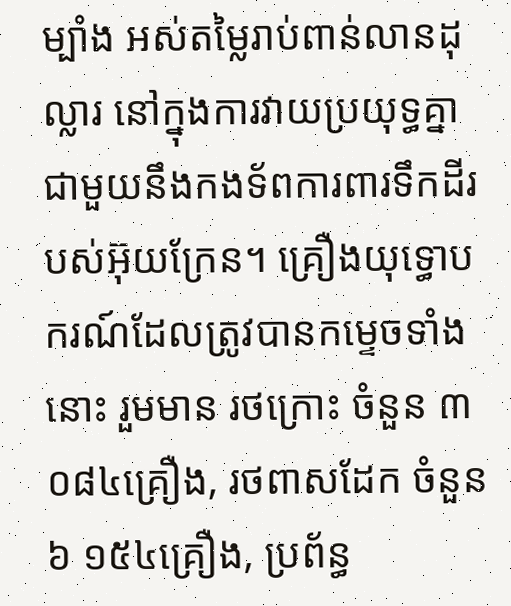ម្បាំង អស់តម្លៃរាប់ពាន់លានដុល្លារ នៅក្នុងការវាយប្រយុទ្ធគ្នាជាមួយនឹងកងទ័ពការពារទឹកដីរបស់អ៊ុយក្រែន។ គ្រឿងយុទ្ធោបករណ៍ដែលត្រូវបានកម្ទេចទាំងនោះ រួមមាន រថក្រោះ ចំនួន ៣ ០៨៤គ្រឿង, រថពាសដែក ចំនួន ៦ ១៥៤គ្រឿង, ប្រព័ន្ធ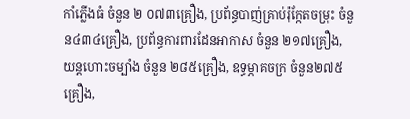កាំភ្លើងធំ ចំនួន ២ ០៧៣គ្រឿង, ប្រព័ន្ធបាញ់គ្រាប់រ៉ុក្កែតចម្រុះ ចំនួន៤៣៤គ្រឿង, ប្រព័ន្ធការពារដែនអាកាស ចំនួន ២១៧គ្រឿង, យន្ដហោះចម្បាំង ចំនួន ២៨៥គ្រឿង, ឧទ្ធម្ភាគចក្រ ចំនួន២៧៥គ្រឿង,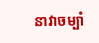នាវាចម្បាំ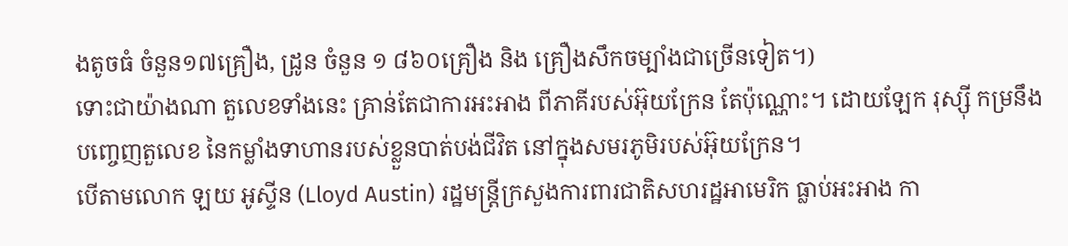ងតូចធំ ចំនួន១៧គ្រឿង, ដ្រូន ចំនួន ១ ៨៦០គ្រឿង និង គ្រឿងសឹកចម្បាំងជាច្រើនទៀត។)
ទោះជាយ៉ាងណា តួលេខទាំងនេះ គ្រាន់តែជាការអះអាង ពីភាគីរបស់អ៊ុយក្រែន តែប៉ុណ្ណោះ។ ដោយឡែក រុស្ស៊ី កម្រនឹងបញ្ចេញតួលេខ នៃកម្លាំងទាហានរបស់ខ្លួនបាត់បង់ជីវិត នៅក្នុងសមរភូមិរបស់អ៊ុយក្រែន។
បើតាមលោក ឡយ អូស្ទីន (Lloyd Austin) រដ្ឋមន្រ្ដីក្រសួងការពារជាតិសហរដ្ឋអាមេរិក ធ្លាប់អះអាង កា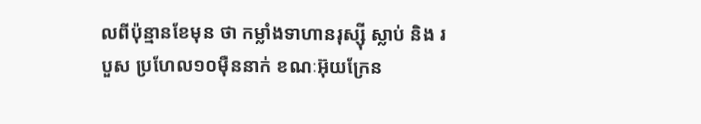លពីប៉ុន្មានខែមុន ថា កម្លាំងទាហានរុស្ស៊ី ស្លាប់ និង របួស ប្រហែល១០ម៉ឺននាក់ ខណៈអ៊ុយក្រែន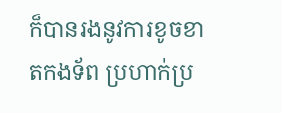ក៏បានរងនូវការខូចខាតកងទ័ព ប្រហាក់ប្រ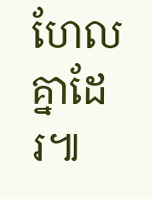ហែលគ្នាដែរ៕